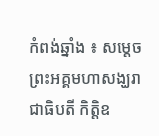កំពង់ឆ្នាំង ៖ សម្តេចព្រះអគ្គមហាសង្ឃរាជាធិបតី កិត្តិឧ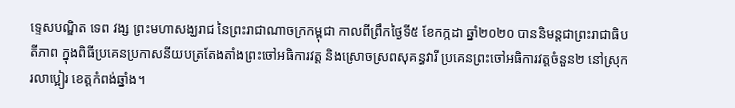ទ្ទេសបណ្ឌិត ទេព វង្ស ព្រះមហាសង្ឃរាជ នៃព្រះរាជាណាចក្រកម្ពុជា កាលពីព្រឹកថ្ងៃទី៥ ខែកក្កដា ឆ្នាំ២០២០ បាននិមន្តជាព្រះរាជាធិបតីភាព ក្នុងពិធីប្រគេនប្រកាសនីយបត្រតែងតាំងព្រះចៅអធិការវត្ត និងស្រោចស្រពសុគន្ធវារី ប្រគេនព្រះចៅអធិការវត្តចំនួន២ នៅស្រុករលាប្អៀរ ខេត្តកំពង់ឆ្នាំង។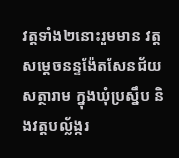វត្តទាំង២នោះរួមមាន វត្តសម្តេចនន្ទង៉ែតសែនជ័យសត្ថារាម ក្នុងឃុំប្រស្នឹប និងវត្តបល្ល័ង្ករ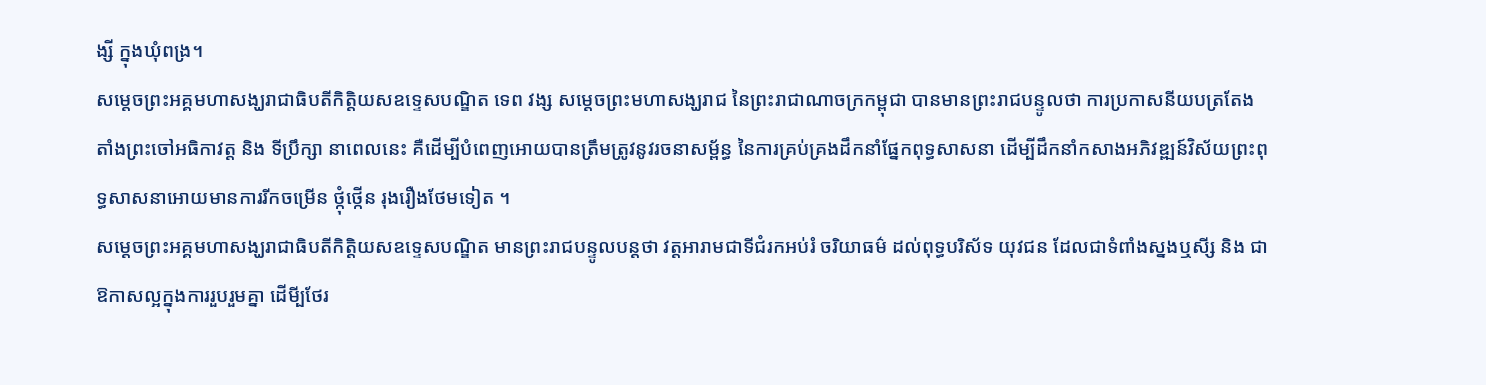ង្សី ក្នុងឃុំពង្រ។
សម្តេចព្រះអគ្គមហាសង្ឃរាជាធិបតីកិត្តិយសឧទ្ទេសបណ្ឌិត ទេព វង្ស សម្តេចព្រះមហាសង្ឃរាជ នៃព្រះរាជាណាចក្រកម្ពុជា បានមានព្រះរាជបន្ទូលថា ការប្រកាសនីយបត្រតែងតាំងព្រះចៅអធិកាវត្ត និង ទីប្រឹក្សា នាពេលនេះ គឺដើម្បីបំពេញអោយបានត្រឹមត្រូវនូវរចនាសម្ព័ន្ធ នៃការគ្រប់គ្រងដឹកនាំផ្នែកពុទ្ធសាសនា ដើម្បីដឹកនាំកសាងអភិវឌ្ឍន៍វិស័យព្រះពុទ្ធសាសនាអោយមានការរីកចម្រើន ថ្កុំថ្កើន រុងរឿងថែមទៀត ។
សម្តេចព្រះអគ្គមហាសង្ឃរាជាធិបតីកិត្តិយសឧទ្ទេសបណ្ឌិត មានព្រះរាជបន្ទូលបន្តថា វត្តអារាមជាទីជំរកអប់រំ ចរិយាធម៌ ដល់ពុទ្ធបរិស័ទ យុវជន ដែលជាទំពាំងស្នងឬសី្ស និង ជាឱកាសល្អក្នុងការរួបរួមគ្នា ដើមី្បថែរ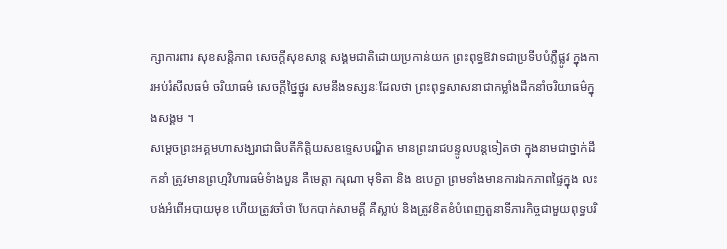ក្សាការពារ សុខសន្តិភាព សេចក្តីសុខសាន្ត សង្គមជាតិដោយប្រកាន់យក ព្រះពុទ្ធឱវាទជាប្រទីបបំភ្លឺផ្លូវ ក្នុងការអប់រំសីលធម៌ ចរិយាធម៌ សេចក្តីថ្នៃថ្នូរ សមនឹងទស្សនៈដែលថា ព្រះពុទ្ធសាសនាជាកម្លាំងដឹកនាំចរិយាធម៌ក្នុងសង្គម ។
សម្តេចព្រះអគ្គមហាសង្ឃរាជាធិបតីកិត្តិយសឧទ្ទេសបណ្ឌិត មានព្រះរាជបន្ទូលបន្តទៀតថា ក្នុងនាមជាថ្នាក់ដឹកនាំ ត្រូវមានព្រហ្មវិហារធម៌ទំាងបួន គឺមេត្តា ករុណា មុទិតា និង ឧបេក្ខា ព្រមទាំងមានការឯកភាពផ្ទៃក្នុង លះបង់អំពើអបាយមុខ ហើយត្រូវចាំថា បែកបាក់សាមគ្គី គឺស្លាប់ និងត្រូវខិតខំបំពេញតួនាទីភារកិច្ចជាមួយពុទ្ធបរិ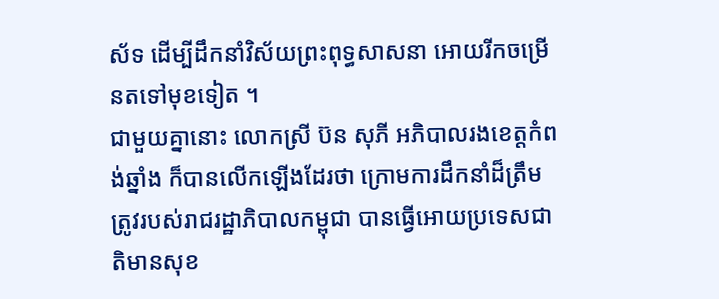ស័ទ ដើម្បីដឹកនាំវិស័យព្រះពុទ្ធសាសនា អោយរីកចម្រើនតទៅមុខទៀត ។
ជាមួយគ្នានោះ លោកស្រី ប៊ន សុភី អភិបាលរងខេត្តកំពង់ឆ្នាំង ក៏បានលើកឡើងដែរថា ក្រោមការដឹកនាំដ៏ត្រឹមត្រូវរបស់រាជរដ្ឋាភិបាលកម្ពុជា បានធ្វើអោយប្រទេសជាតិមានសុខ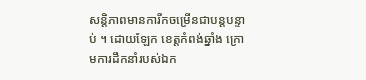សន្តិភាពមានការីកចម្រើនជាបន្តបន្ទាប់ ។ ដោយឡែក ខេត្តកំពង់ឆ្នាំង ក្រោមការដឹកនាំរបស់ឯក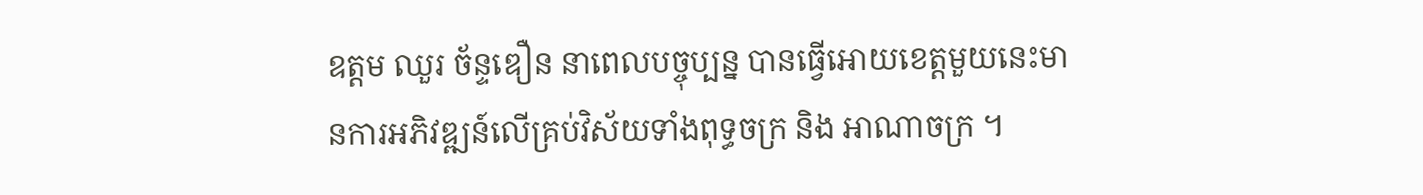ឧត្តម ឈួរ ច័ន្ទឌឿន នាពេលបច្ចុប្បន្ន បានធ្វើអោយខេត្តមួយនេះមានការអភិវឌ្ឍន៍លើគ្រប់វិស័យទាំងពុទ្ធចក្រ និង អាណាចក្រ ។